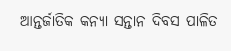ଆନ୍ତର୍ଜାତିକ କନ୍ୟା ସନ୍ତାନ ଦିବସ ପାଳିତ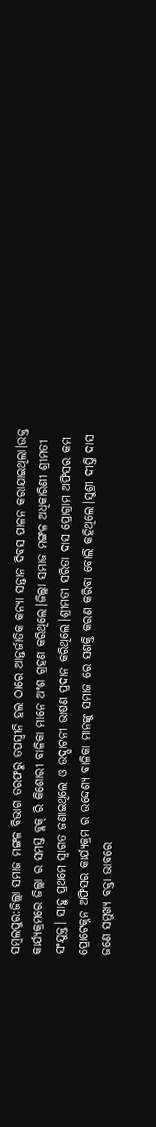ସମ୍ବଲପୁର:ଜିଲ୍ଲା ସମାଜ ମଙ୍ଗଳ ବିଭାଗ ତରଫରୁ ତପସ୍ୱୀନି ହଲ ଠାରେ ଆନ୍ତର୍ଜାତିକ କନ୍ୟା ସନ୍ତାନ ଦିବସ ପାଳନ କରାଯାଇଥିଲା।ଉକ୍ତ କାର୍ଯ୍ୟକ୍ରମରେ ଜିଲ୍ଲା ର ସମସ୍ତ ବ୍ଲକ୍ ରି କିଶୋରୀ ବାଳିକା ମାନେ ଅଂଶ ଗ୍ରହଣ କରିଥିଲେ।ଜିଲ୍ଲା ସମାଜ ମଙ୍ଗଳ ଅଧିକାରିଣୀ ଶ୍ରୀମତୀ ସଂଯୁକ୍ତ। ସାହୁ ପ୍ରଥମେ ସ୍ବାଗତ ଜଣାଇଥିଲେ ଓ ଉଦ୍ଘାଟନୀ ଭାଷଣ ପ୍ରଦାନ କରିଥିଲେ।ଶ୍ରୀମତୀ ସରିତା ଦାସ ପ୍ରୋଗ୍ରାମ ଅଫିସର କମ ପ୍ରୋଟେକ୍ନନ ଅଫିସର କାର୍ଯ୍ୟକ୍ରମ ର ଉଦ୍ଦେଶ୍ୟ ବାଳିକା ମାନଙ୍କୁ ସମାଜ ରେ ସଶକ୍ତି କରଣ କରିବା ବୋଲି କହିଥିଲେ।ସୁଶ୍ରୀ ଦୀପ୍ତି ଦାସ ଜଣେ ସମୁଖ୍ୟ ବକ୍ତା ଭାବରେ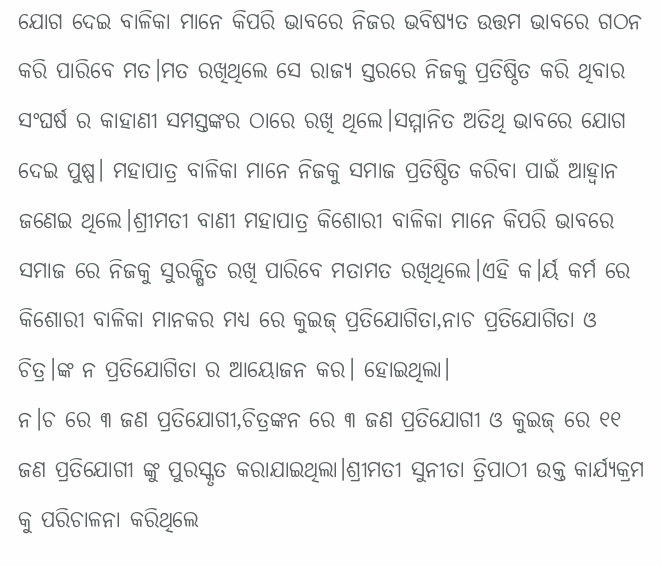ଯୋଗ ଦେଇ ବାଳିକା ମାନେ କିପରି ଭାବରେ ନିଜର ଭବିଷ୍ୟତ ଉତ୍ତମ ଭାବରେ ଗଠନ କରି ପାରିବେ ମତ।ମତ ରଖିଥିଲେ ସେ ରାଜ୍ୟ ସ୍ତରରେ ନିଜକୁ ପ୍ରତିଷ୍ଠିତ କରି ଥିବାର ସଂଘର୍ଷ ର କାହାଣୀ ସମସ୍ତଙ୍କର ଠାରେ ରଖି ଥିଲେ।ସମ୍ମାନିତ ଅତିଥି ଭାବରେ ଯୋଗ ଦେଇ ପୁଷ୍ପ। ମହାପାତ୍ର ବାଳିକା ମାନେ ନିଜକୁ ସମାଜ ପ୍ରତିଷ୍ଠିତ କରିବା ପାଇଁ ଆହ୍ବାନ ଜଣେଇ ଥିଲେ।ଶ୍ରୀମତୀ ବାଣୀ ମହାପାତ୍ର କିଶୋରୀ ବାଳିକା ମାନେ କିପରି ଭାବରେ ସମାଜ ରେ ନିଜକୁ ସୁରକ୍ଷିତ ରଖି ପାରିବେ ମତାମତ ରଖିଥିଲେ।ଏହି କ।ର୍ୟ କର୍ମ ରେ କିଶୋରୀ ବାଳିକା ମାନକର ମଧ୍ୟ ରେ କୁଇଜ୍ ପ୍ରତିଯୋଗିତା,ନାଚ ପ୍ରତିଯୋଗିତା ଓ ଚିତ୍ର।ଙ୍କ ନ ପ୍ରତିଯୋଗିତା ର ଆୟୋଜନ କର। ହୋଇଥିଲା।
ନ।ଚ ରେ ୩ ଜଣ ପ୍ରତିଯୋଗୀ,ଚିତ୍ରଙ୍କନ ରେ ୩ ଜଣ ପ୍ରତିଯୋଗୀ ଓ କୁଇଜ୍ ରେ ୧୧ ଜଣ ପ୍ରତିଯୋଗୀ ଙ୍କୁ ପୁରସ୍କୃତ କରାଯାଇଥିଲା।ଶ୍ରୀମତୀ ସୁନୀତା ତ୍ରିପାଠୀ ଉକ୍ତ କାର୍ଯ୍ୟକ୍ରମ କୁ ପରିଚାଳନା କରିଥିଲେ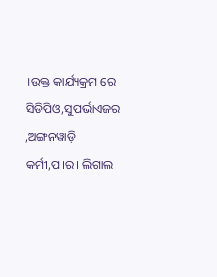।ଉକ୍ତ କାର୍ଯ୍ୟକ୍ରମ ରେ ସିଡିପିଓ,ସୁପର୍ଭାଏଜର ,ଅଙ୍ଗନୱାଡ଼ି କର୍ମୀ,ପ।ର। ଲିଗାଲ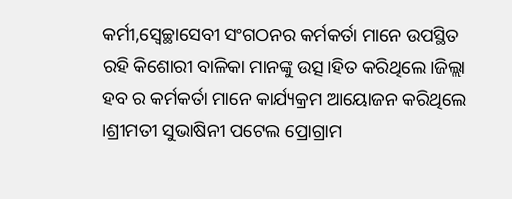କର୍ମୀ,ସ୍ଵେଚ୍ଛାସେବୀ ସଂଗଠନର କର୍ମକର୍ତା ମାନେ ଉପସ୍ଥିତ ରହି କିଶୋରୀ ବାଳିକା ମାନଙ୍କୁ ଉତ୍ସ।ହିତ କରିଥିଲେ।ଜିଲ୍ଲା ହବ ର କର୍ମକର୍ତା ମାନେ କାର୍ଯ୍ୟକ୍ରମ ଆୟୋଜନ କରିଥିଲେ ।ଶ୍ରୀମତୀ ସୁଭାଷିନୀ ପଟେଲ ପ୍ରୋଗ୍ରାମ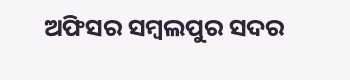ଅଫିସର ସମ୍ବଲପୁର ସଦର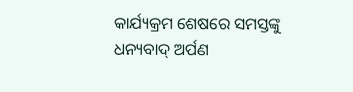କାର୍ଯ୍ୟକ୍ରମ ଶେଷରେ ସମସ୍ତଙ୍କୁ ଧନ୍ୟବାଦ୍ ଅର୍ପଣ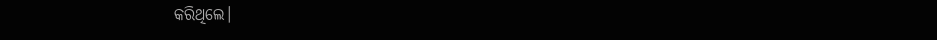କରିଥିଲେ।